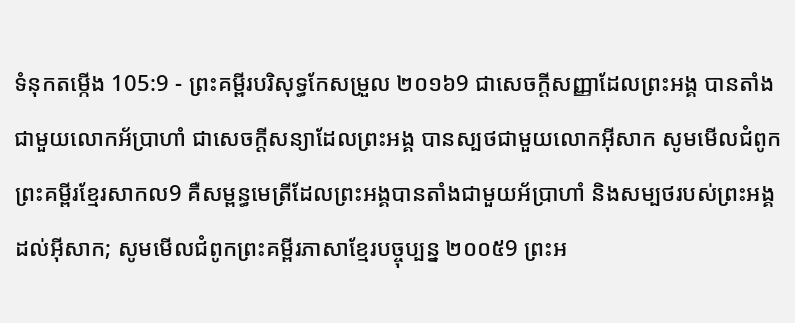ទំនុកតម្កើង 105:9 - ព្រះគម្ពីរបរិសុទ្ធកែសម្រួល ២០១៦9 ជាសេចក្ដីសញ្ញាដែលព្រះអង្គ បានតាំងជាមួយលោកអ័ប្រាហាំ ជាសេចក្ដីសន្យាដែលព្រះអង្គ បានស្បថជាមួយលោកអ៊ីសាក សូមមើលជំពូកព្រះគម្ពីរខ្មែរសាកល9 គឺសម្ពន្ធមេត្រីដែលព្រះអង្គបានតាំងជាមួយអ័ប្រាហាំ និងសម្បថរបស់ព្រះអង្គដល់អ៊ីសាក; សូមមើលជំពូកព្រះគម្ពីរភាសាខ្មែរបច្ចុប្បន្ន ២០០៥9 ព្រះអ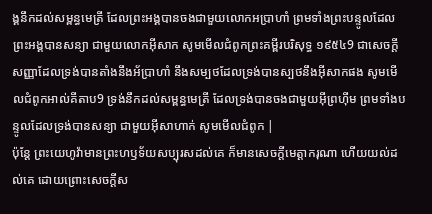ង្គនឹកដល់សម្ពន្ធមេត្រី ដែលព្រះអង្គបានចងជាមួយលោកអប្រាហាំ ព្រមទាំងព្រះបន្ទូលដែលព្រះអង្គបានសន្យា ជាមួយលោកអ៊ីសាក សូមមើលជំពូកព្រះគម្ពីរបរិសុទ្ធ ១៩៥៤9 ជាសេចក្ដីសញ្ញាដែលទ្រង់បានតាំងនឹងអ័ប្រាហាំ នឹងសម្បថដែលទ្រង់បានស្បថនឹងអ៊ីសាកផង សូមមើលជំពូកអាល់គីតាប9 ទ្រង់នឹកដល់សម្ពន្ធមេត្រី ដែលទ្រង់បានចងជាមួយអ៊ីព្រហ៊ីម ព្រមទាំងបន្ទូលដែលទ្រង់បានសន្យា ជាមួយអ៊ីសាហាក់ សូមមើលជំពូក |
ប៉ុន្តែ ព្រះយេហូវ៉ាមានព្រះហឫទ័យសប្បុរសដល់គេ ក៏មានសេចក្ដីមេត្តាករុណា ហើយយល់ដល់គេ ដោយព្រោះសេចក្ដីស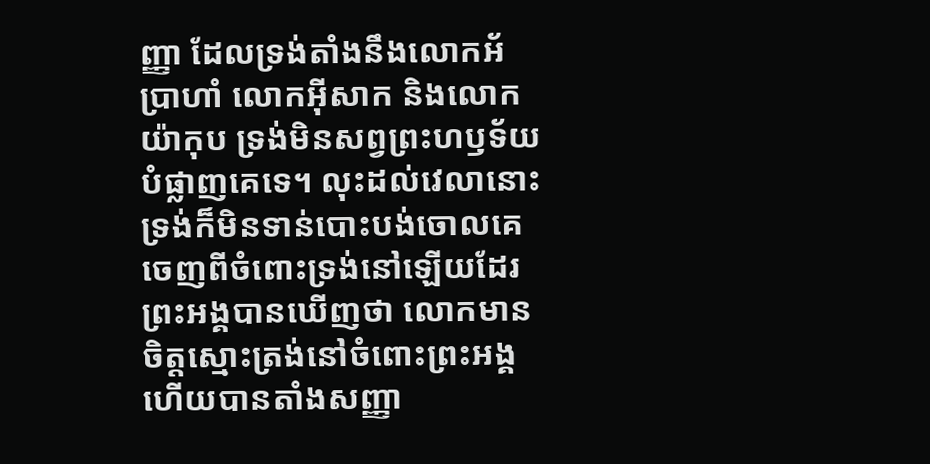ញ្ញា ដែលទ្រង់តាំងនឹងលោកអ័ប្រាហាំ លោកអ៊ីសាក និងលោកយ៉ាកុប ទ្រង់មិនសព្វព្រះហឫទ័យបំផ្លាញគេទេ។ លុះដល់វេលានោះ ទ្រង់ក៏មិនទាន់បោះបង់ចោលគេចេញពីចំពោះទ្រង់នៅឡើយដែរ
ព្រះអង្គបានឃើញថា លោកមានចិត្តស្មោះត្រង់នៅចំពោះព្រះអង្គ ហើយបានតាំងសញ្ញា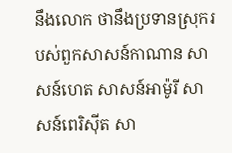នឹងលោក ថានឹងប្រទានស្រុករបស់ពួកសាសន៍កាណាន សាសន៍ហេត សាសន៍អាម៉ូរី សាសន៍ពេរិស៊ីត សា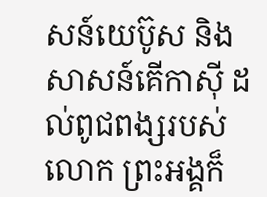សន៍យេប៊ូស និងសាសន៍គើកាស៊ី ដល់ពូជពង្សរបស់លោក ព្រះអង្គក៏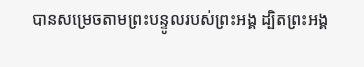បានសម្រេចតាមព្រះបន្ទូលរបស់ព្រះអង្គ ដ្បិតព្រះអង្គ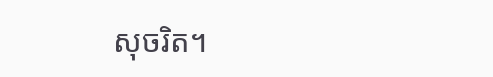សុចរិត។